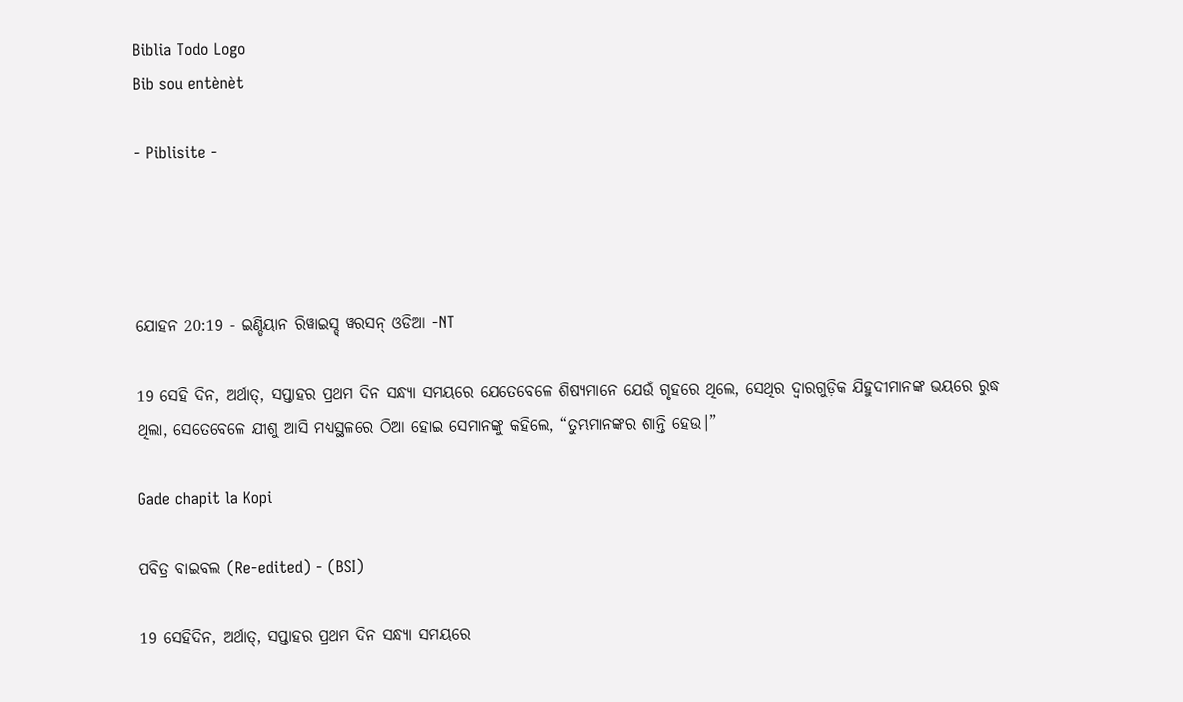Biblia Todo Logo
Bib sou entènèt

- Piblisite -




ଯୋହନ 20:19 - ଇଣ୍ଡିୟାନ ରିୱାଇସ୍ଡ୍ ୱରସନ୍ ଓଡିଆ -NT

19 ସେହି ଦିନ, ଅର୍ଥାତ୍‍, ସପ୍ତାହର ପ୍ରଥମ ଦିନ ସନ୍ଧ୍ୟା ସମୟରେ ଯେତେବେଳେ ଶିଷ୍ୟମାନେ ଯେଉଁ ଗୃହରେ ଥିଲେ, ସେଥିର ଦ୍ୱାରଗୁଡ଼ିକ ଯିହୁଦୀମାନଙ୍କ ଭୟରେ ରୁଦ୍ଧ ଥିଲା, ସେତେବେଳେ ଯୀଶୁ ଆସି ମଧ୍ୟସ୍ଥଳରେ ଠିଆ ହୋଇ ସେମାନଙ୍କୁ କହିଲେ, “ତୁମ୍ଭମାନଙ୍କର ଶାନ୍ତି ହେଉ।”

Gade chapit la Kopi

ପବିତ୍ର ବାଇବଲ (Re-edited) - (BSI)

19 ସେହିଦିନ, ଅର୍ଥାତ୍, ସପ୍ତାହର ପ୍ରଥମ ଦିନ ସନ୍ଧ୍ୟା ସମୟରେ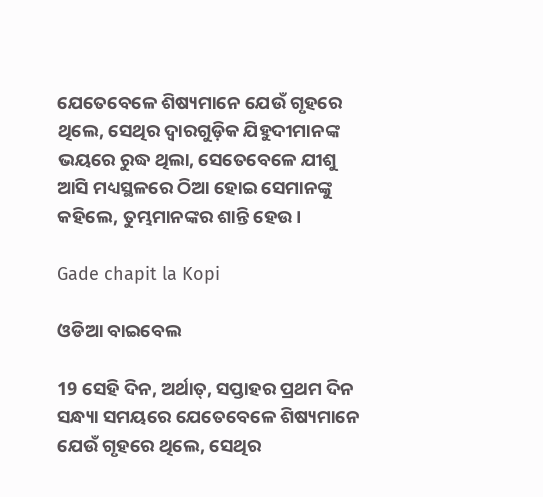ଯେତେବେଳେ ଶିଷ୍ୟମାନେ ଯେଉଁ ଗୃହରେ ଥିଲେ, ସେଥିର ଦ୍ଵାରଗୁଡ଼ିକ ଯିହୁଦୀମାନଙ୍କ ଭୟରେ ରୁଦ୍ଧ ଥିଲା, ସେତେବେଳେ ଯୀଶୁ ଆସି ମଧ୍ୟସ୍ଥଳରେ ଠିଆ ହୋଇ ସେମାନଙ୍କୁ କହିଲେ, ତୁମ୍ଭମାନଙ୍କର ଶାନ୍ତି ହେଉ।

Gade chapit la Kopi

ଓଡିଆ ବାଇବେଲ

19 ସେହି ଦିନ, ଅର୍ଥାତ୍‍, ସପ୍ତାହର ପ୍ରଥମ ଦିନ ସନ୍ଧ୍ୟା ସମୟରେ ଯେତେବେଳେ ଶିଷ୍ୟମାନେ ଯେଉଁ ଗୃହରେ ଥିଲେ, ସେଥିର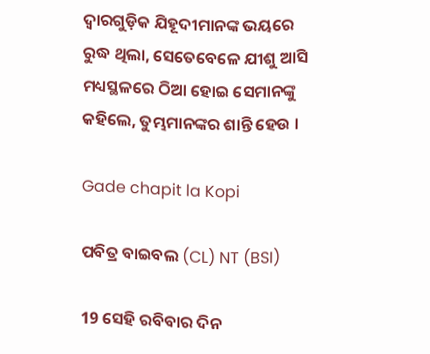ଦ୍ୱାରଗୁଡ଼ିକ ଯିହୂଦୀମାନଙ୍କ ଭୟରେ ରୁଦ୍ଧ ଥିଲା, ସେତେବେଳେ ଯୀଶୁ ଆସି ମଧ୍ୟସ୍ଥଳରେ ଠିଆ ହୋଇ ସେମାନଙ୍କୁ କହିଲେ, ତୁମ୍ଭମାନଙ୍କର ଶାନ୍ତି ହେଉ ।

Gade chapit la Kopi

ପବିତ୍ର ବାଇବଲ (CL) NT (BSI)

19 ସେହି ରବିବାର ଦିନ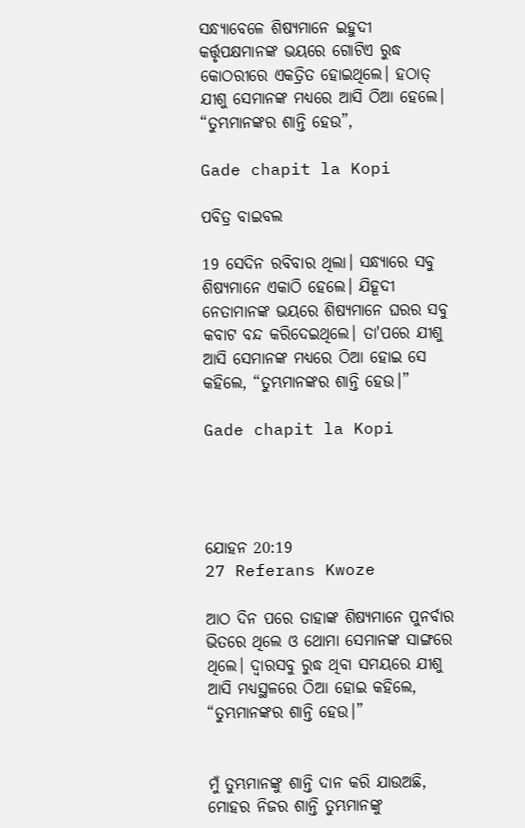ସନ୍ଧ୍ୟାବେଳେ ଶିଷ୍ୟମାନେ ଇହୁଦୀ କର୍ତ୍ତୃପକ୍ଷମାନଙ୍କ ଭୟରେ ଗୋଟିଏ ରୁଦ୍ଧ କୋଠରୀରେ ଏକତ୍ରିତ ହୋଇଥିଲେ। ହଠାତ୍ ଯୀଶୁ ସେମାନଙ୍କ ମଧ୍ୟରେ ଆସି ଠିଆ ହେଲେ। “ତୁମ୍ଭମାନଙ୍କର ଶାନ୍ତି ହେଉ”,

Gade chapit la Kopi

ପବିତ୍ର ବାଇବଲ

19 ସେଦିନ ରବିବାର ଥିଲା। ସନ୍ଧ୍ୟାରେ ସବୁ ଶିଷ୍ୟମାନେ ଏକାଠି ହେଲେ। ଯିହୂଦୀ ନେତାମାନଙ୍କ ଭୟରେ ଶିଷ୍ୟମାନେ ଘରର ସବୁ କବାଟ ବନ୍ଦ କରିଦେଇଥିଲେ। ତା'ପରେ ଯୀଶୁ ଆସି ସେମାନଙ୍କ ମଧ୍ୟରେ ଠିଆ ହୋଇ ସେ କହିଲେ, “ତୁମ୍ଭମାନଙ୍କର ଶାନ୍ତି ହେଉ।”

Gade chapit la Kopi




ଯୋହନ 20:19
27 Referans Kwoze

ଆଠ ଦିନ ପରେ ତାହାଙ୍କ ଶିଷ୍ୟମାନେ ପୁନର୍ବାର ଭିତରେ ଥିଲେ ଓ ଥୋମା ସେମାନଙ୍କ ସାଙ୍ଗରେ ଥିଲେ। ଦ୍ୱାରସବୁ ରୁଦ୍ଧ ଥିବା ସମୟରେ ଯୀଶୁ ଆସି ମଧ୍ୟସ୍ଥଳରେ ଠିଆ ହୋଇ କହିଲେ, “ତୁମ୍ଭମାନଙ୍କର ଶାନ୍ତି ହେଉ।”


ମୁଁ ତୁମ୍ଭମାନଙ୍କୁ ଶାନ୍ତି ଦାନ କରି ଯାଉଅଛି, ମୋହର ନିଜର ଶାନ୍ତି ତୁମ୍ଭମାନଙ୍କୁ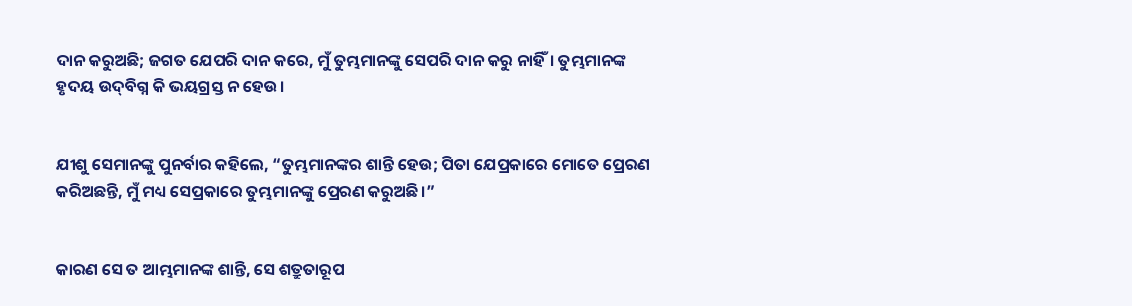ଦାନ କରୁଅଛି; ଜଗତ ଯେପରି ଦାନ କରେ, ମୁଁ ତୁମ୍ଭମାନଙ୍କୁ ସେପରି ଦାନ କରୁ ନାହିଁ। ତୁମ୍ଭମାନଙ୍କ ହୃଦୟ ଉଦ୍‌ବିଗ୍ନ କି ଭୟଗ୍ରସ୍ତ ନ ହେଉ।


ଯୀଶୁ ସେମାନଙ୍କୁ ପୁନର୍ବାର କହିଲେ, “ତୁମ୍ଭମାନଙ୍କର ଶାନ୍ତି ହେଉ; ପିତା ଯେପ୍ରକାରେ ମୋତେ ପ୍ରେରଣ କରିଅଛନ୍ତି, ମୁଁ ମଧ୍ୟ ସେପ୍ରକାରେ ତୁମ୍ଭମାନଙ୍କୁ ପ୍ରେରଣ କରୁଅଛି।”


କାରଣ ସେ ତ ଆମ୍ଭମାନଙ୍କ ଶାନ୍ତି, ସେ ଶତ୍ରୁତାରୂପ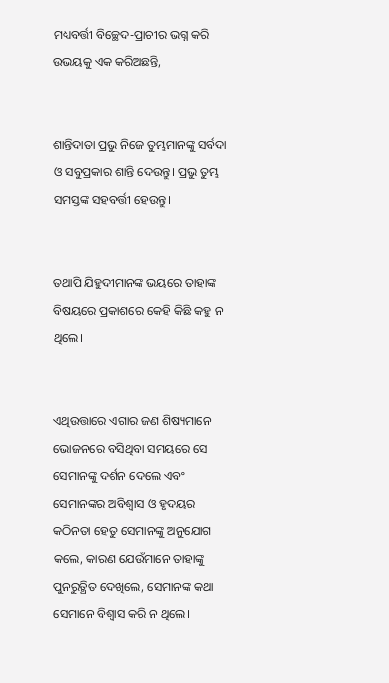ମଧ୍ୟବର୍ତ୍ତୀ ବିଚ୍ଛେଦ-ପ୍ରାଚୀର ଭଗ୍ନ କରି ଉଭୟକୁ ଏକ କରିଅଛନ୍ତି,


ଶାନ୍ତିଦାତା ପ୍ରଭୁ ନିଜେ ତୁମ୍ଭମାନଙ୍କୁ ସର୍ବଦା ଓ ସବୁପ୍ରକାର ଶାନ୍ତି ଦେଉନ୍ତୁ। ପ୍ରଭୁ ତୁମ୍ଭ ସମସ୍ତଙ୍କ ସହବର୍ତ୍ତୀ ହେଉନ୍ତୁ।


ତଥାପି ଯିହୁଦୀମାନଙ୍କ ଭୟରେ ତାହାଙ୍କ ବିଷୟରେ ପ୍ରକାଶରେ କେହି କିଛି କହୁ ନ ଥିଲେ।


ଏଥିଉତ୍ତାରେ ଏଗାର ଜଣ ଶିଷ୍ୟମାନେ ଭୋଜନରେ ବସିଥିବା ସମୟରେ ସେ ସେମାନଙ୍କୁ ଦର୍ଶନ ଦେଲେ ଏବଂ ସେମାନଙ୍କର ଅବିଶ୍ୱାସ ଓ ହୃଦୟର କଠିନତା ହେତୁ ସେମାନଙ୍କୁ ଅନୁଯୋଗ କଲେ, କାରଣ ଯେଉଁମାନେ ତାହାଙ୍କୁ ପୁନରୁତ୍ଥିତ ଦେଖିଲେ, ସେମାନଙ୍କ କଥା ସେମାନେ ବିଶ୍ୱାସ କରି ନ ଥିଲେ।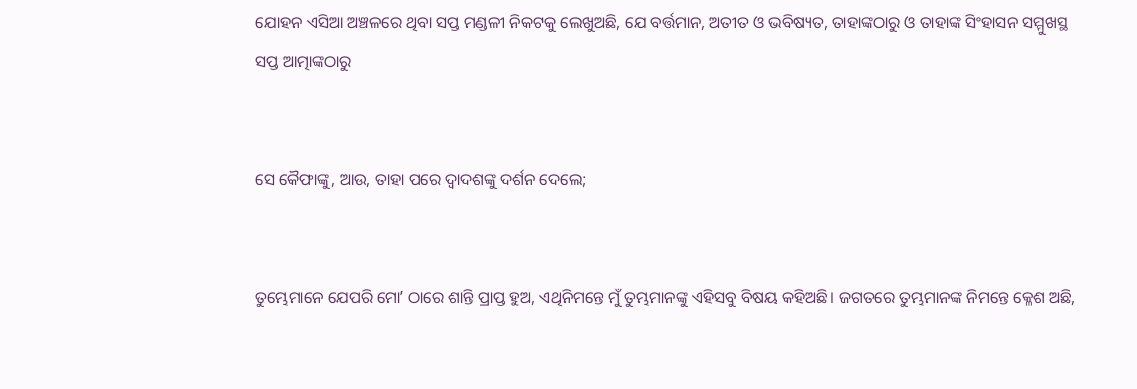ଯୋହନ ଏସିଆ ଅଞ୍ଚଳରେ ଥିବା ସପ୍ତ ମଣ୍ଡଳୀ ନିକଟକୁ ଲେଖୁଅଛି, ଯେ ବର୍ତ୍ତମାନ, ଅତୀତ ଓ ଭବିଷ୍ୟତ, ତାହାଙ୍କଠାରୁ ଓ ତାହାଙ୍କ ସିଂହାସନ ସମ୍ମୁଖସ୍ଥ ସପ୍ତ ଆତ୍ମାଙ୍କଠାରୁ


ସେ କୈଫାଙ୍କୁ, ଆଉ, ତାହା ପରେ ଦ୍ୱାଦଶଙ୍କୁ ଦର୍ଶନ ଦେଲେ;


ତୁମ୍ଭେମାନେ ଯେପରି ମୋʼ ଠାରେ ଶାନ୍ତି ପ୍ରାପ୍ତ ହୁଅ, ଏଥିନିମନ୍ତେ ମୁଁ ତୁମ୍ଭମାନଙ୍କୁ ଏହିସବୁ ବିଷୟ କହିଅଛି। ଜଗତରେ ତୁମ୍ଭମାନଙ୍କ ନିମନ୍ତେ କ୍ଳେଶ ଅଛି,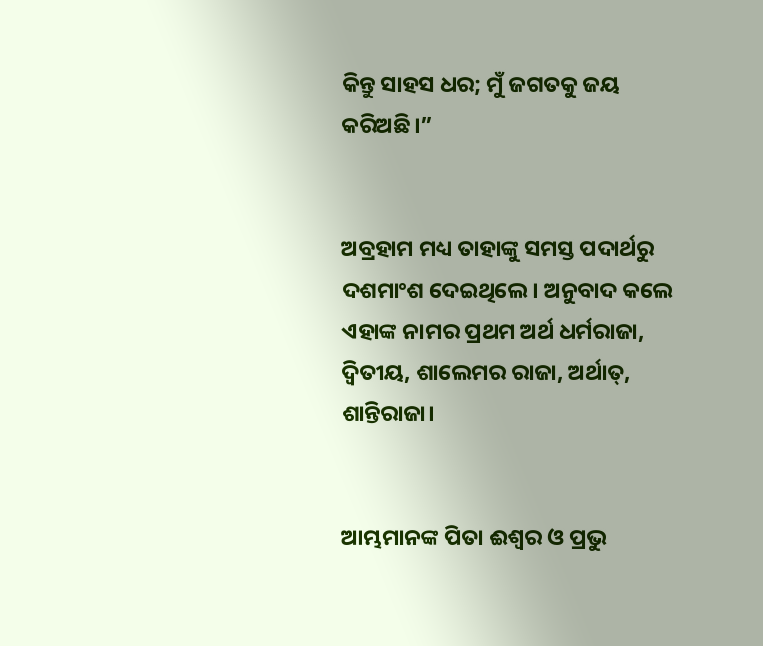କିନ୍ତୁ ସାହସ ଧର; ମୁଁ ଜଗତକୁ ଜୟ କରିଅଛି।”


ଅବ୍ରହାମ ମଧ୍ୟ ତାହାଙ୍କୁ ସମସ୍ତ ପଦାର୍ଥରୁ ଦଶମାଂଶ ଦେଇଥିଲେ। ଅନୁବାଦ କଲେ ଏହାଙ୍କ ନାମର ପ୍ରଥମ ଅର୍ଥ ଧର୍ମରାଜା, ଦ୍ୱିତୀୟ, ଶାଲେମର ରାଜା, ଅର୍ଥାତ୍‍, ଶାନ୍ତିରାଜା।


ଆମ୍ଭମାନଙ୍କ ପିତା ଈଶ୍ବର ଓ ପ୍ରଭୁ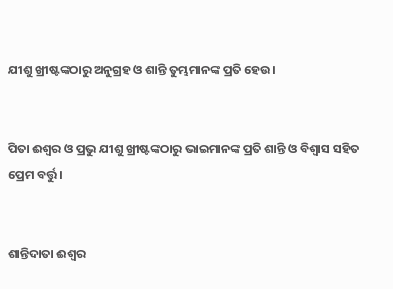ଯୀଶୁ ଖ୍ରୀଷ୍ଟଙ୍କଠାରୁ ଅନୁଗ୍ରହ ଓ ଶାନ୍ତି ତୁମ୍ଭମାନଙ୍କ ପ୍ରତି ହେଉ।


ପିତା ଈଶ୍ବର ଓ ପ୍ରଭୁ ଯୀଶୁ ଖ୍ରୀଷ୍ଟଙ୍କଠାରୁ ଭାଇମାନଙ୍କ ପ୍ରତି ଶାନ୍ତି ଓ ବିଶ୍ୱାସ ସହିତ ପ୍ରେମ ବର୍ତ୍ତୁ।


ଶାନ୍ତିଦାତା ଈଶ୍ବର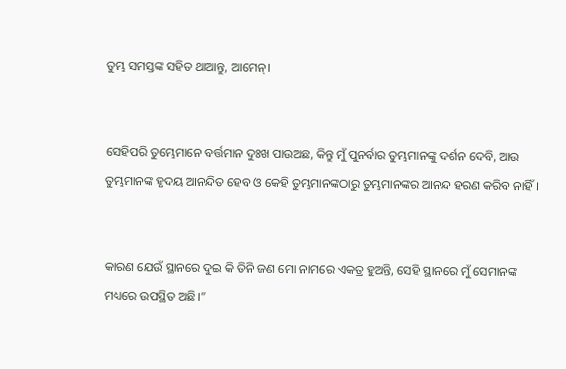ତୁମ୍ଭ ସମସ୍ତଙ୍କ ସହିତ ଥାଆନ୍ତୁ, ଆମେନ୍‍।


ସେହିପରି ତୁମ୍ଭେମାନେ ବର୍ତ୍ତମାନ ଦୁଃଖ ପାଉଅଛ, କିନ୍ତୁ ମୁଁ ପୁନର୍ବାର ତୁମ୍ଭମାନଙ୍କୁ ଦର୍ଶନ ଦେବି, ଆଉ ତୁମ୍ଭମାନଙ୍କ ହୃଦୟ ଆନନ୍ଦିତ ହେବ ଓ କେହି ତୁମ୍ଭମାନଙ୍କଠାରୁ ତୁମ୍ଭମାନଙ୍କର ଆନନ୍ଦ ହରଣ କରିବ ନାହିଁ।


କାରଣ ଯେଉଁ ସ୍ଥାନରେ ଦୁଇ କି ତିନି ଜଣ ମୋ ନାମରେ ଏକତ୍ର ହୁଅନ୍ତି, ସେହି ସ୍ଥାନରେ ମୁଁ ସେମାନଙ୍କ ମଧ୍ୟରେ ଉପସ୍ଥିତ ଅଛି।”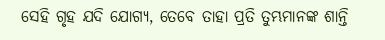ସେହି ଗୃହ ଯଦି ଯୋଗ୍ୟ, ତେବେ ତାହା ପ୍ରତି ତୁମ୍ଭମାନଙ୍କ ଶାନ୍ତି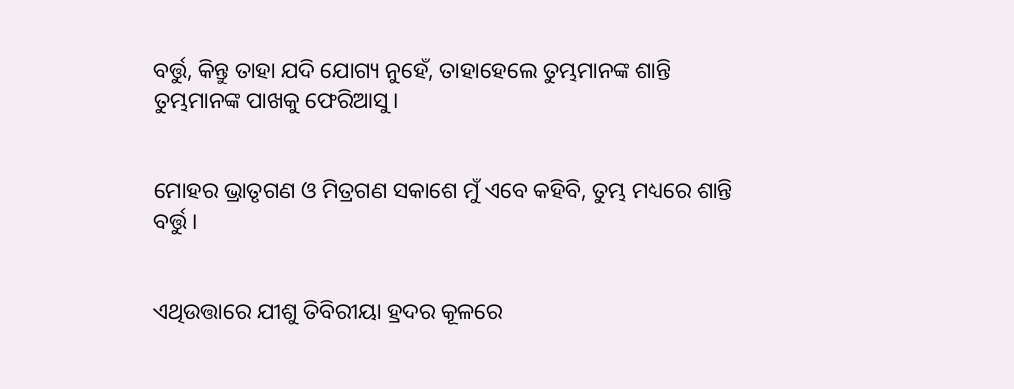ବର୍ତ୍ତୁ, କିନ୍ତୁ ତାହା ଯଦି ଯୋଗ୍ୟ ନୁହେଁ, ତାହାହେଲେ ତୁମ୍ଭମାନଙ୍କ ଶାନ୍ତି ତୁମ୍ଭମାନଙ୍କ ପାଖକୁ ଫେରିଆସୁ।


ମୋହର ଭ୍ରାତୃଗଣ ଓ ମିତ୍ରଗଣ ସକାଶେ ମୁଁ ଏବେ କହିବି, ତୁମ୍ଭ ମଧ୍ୟରେ ଶାନ୍ତି ବର୍ତ୍ତୁ।


ଏଥିଉତ୍ତାରେ ଯୀଶୁ ତିବିରୀୟା ହ୍ରଦର କୂଳରେ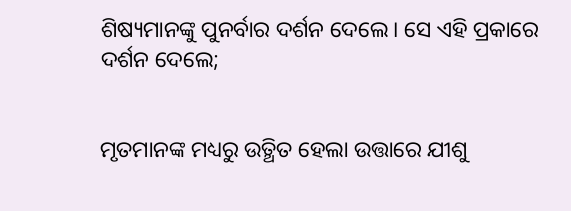ଶିଷ୍ୟମାନଙ୍କୁ ପୁନର୍ବାର ଦର୍ଶନ ଦେଲେ। ସେ ଏହି ପ୍ରକାରେ ଦର୍ଶନ ଦେଲେ;


ମୃତମାନଙ୍କ ମଧ୍ୟରୁ ଉତ୍ଥିତ ହେଲା ଉତ୍ତାରେ ଯୀଶୁ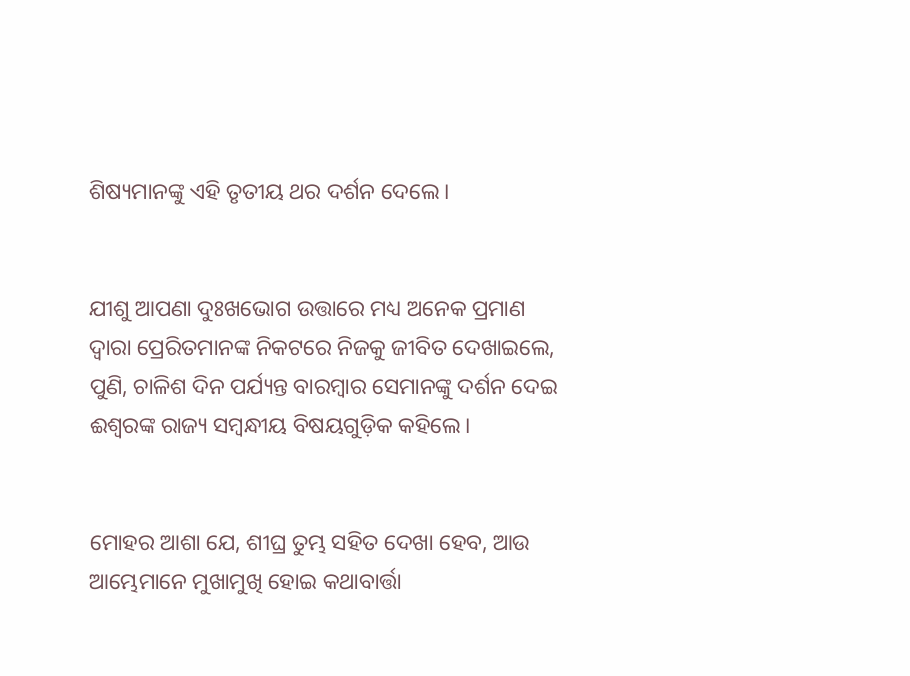ଶିଷ୍ୟମାନଙ୍କୁ ଏହି ତୃତୀୟ ଥର ଦର୍ଶନ ଦେଲେ।


ଯୀଶୁ ଆପଣା ଦୁଃଖଭୋଗ ଉତ୍ତାରେ ମଧ୍ୟ ଅନେକ ପ୍ରମାଣ ଦ୍ୱାରା ପ୍ରେରିତମାନଙ୍କ ନିକଟରେ ନିଜକୁ ଜୀବିତ ଦେଖାଇଲେ, ପୁଣି, ଚାଳିଶ ଦିନ ପର୍ଯ୍ୟନ୍ତ ବାରମ୍ବାର ସେମାନଙ୍କୁ ଦର୍ଶନ ଦେଇ ଈଶ୍ବରଙ୍କ ରାଜ୍ୟ ସମ୍ବନ୍ଧୀୟ ବିଷୟଗୁଡ଼ିକ କହିଲେ।


ମୋହର ଆଶା ଯେ, ଶୀଘ୍ର ତୁମ୍ଭ ସହିତ ଦେଖା ହେବ, ଆଉ ଆମ୍ଭେମାନେ ମୁଖାମୁଖି ହୋଇ କଥାବାର୍ତ୍ତା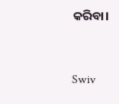କରିବା।


Swiv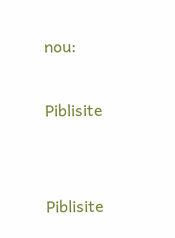nou:

Piblisite


Piblisite